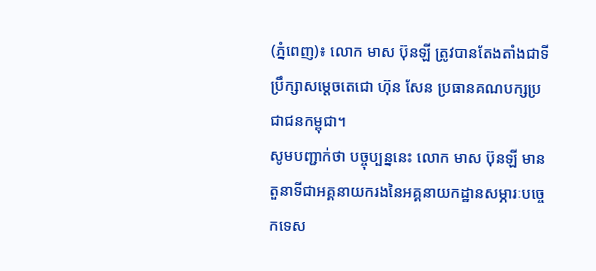(ភ្នំពេញ)៖ លោក មាស ប៊ុនឡី ត្រូវបានតែងតាំងជាទីប្រឹក្សាសម្តេចតេជោ ហ៊ុន សែន ប្រធានគណបក្សប្រជាជនកម្ពុជា។
សូមបញ្ជាក់ថា បច្ចុប្បន្ននេះ លោក មាស ប៊ុនឡី មានតួនាទីជាអគ្គនាយករងនៃអគ្គនាយកដ្ឋានសម្ភារៈបច្ចេកទេស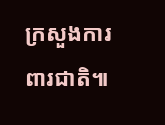ក្រសួងការពារជាតិ៕